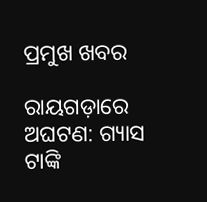ପ୍ରମୁଖ ଖବର

ରାୟଗଡ଼ାରେ ଅଘଟଣ: ଗ୍ୟାସ ଟାଙ୍କି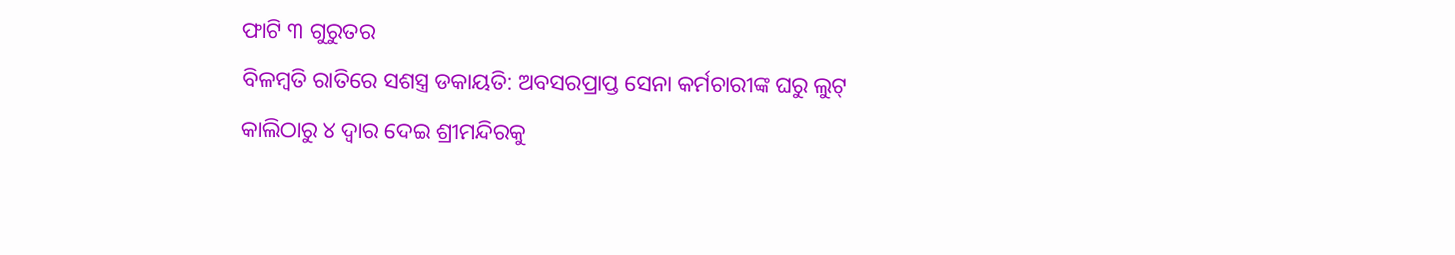ଫାଟି ୩ ଗୁରୁତର
ବିଳମ୍ବତି ରାତିରେ ସଶସ୍ତ୍ର ଡକାୟତି: ଅବସରପ୍ରାପ୍ତ ସେନା କର୍ମଚାରୀଙ୍କ ଘରୁ ଲୁଟ୍
କାଲିଠାରୁ ୪ ଦ୍ୱାର ଦେଇ ଶ୍ରୀମନ୍ଦିରକୁ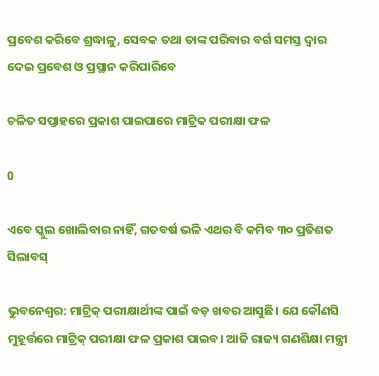ପ୍ରବେଶ କରିବେ ଶ୍ରଦ୍ଧାଳୁ, ସେବକ ତଥା ତାଙ୍କ ପରିବାର ବର୍ଗ ସମସ୍ତ ଦ୍ୱାର ଦେଇ ପ୍ରବେଶ ଓ ପ୍ରସ୍ଥାନ କରିପାରିବେ

ଚଳିତ ସପ୍ତାହରେ ପ୍ରକାଶ ପାଇପାରେ ମାଟ୍ରିକ ପରୀକ୍ଷା ଫଳ

0

ଏବେ ସ୍କୁଲ ଖୋଲିବାର ନାହିଁ, ଗତବର୍ଷ ଭଳି ଏଥର ବି କମିବ ୩୦ ପ୍ରତିଶତ ସିଲାବସ୍

ଭୁବନେଶ୍ବର: ମାଟ୍ରିକ୍ ପରୀକ୍ଷାର୍ଥୀଙ୍କ ପାଇଁ ବଡ଼ ଖବର ଆସୁଛି। ଯେ କୌଣସି ମୁହୂର୍ତ୍ତରେ ମାଟ୍ରିକ୍ ପରୀକ୍ଷା ଫଳ ପ୍ରକାଶ ପାଇବ। ଆଜି ରାଜ୍ୟ ଗଣଶିକ୍ଷା ମନ୍ତ୍ରୀ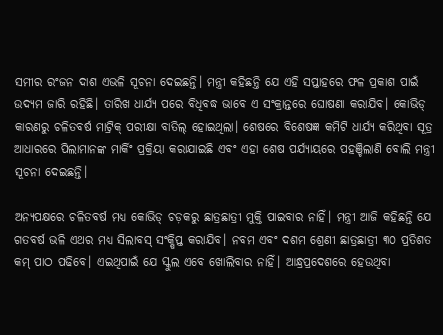ସମୀର ରଂଜନ ଦାଶ ଏଭଳି ସୂଚନା ଦେଇଛନ୍ତି। ମନ୍ତ୍ରୀ କହିଛନ୍ତି ଯେ ଏହି ସପ୍ତାହରେ ଫଳ ପ୍ରକାଶ ପାଇଁ ଉଦ୍ୟମ ଜାରି ରହିଛି। ତାରିଖ ଧାର୍ଯ୍ୟ ପରେ ବିଧିବଦ୍ଧ ଭାବେ ଏ ସଂକ୍ରାନ୍ତରେ ଘୋଷଣା କରାଯିବ। କୋଭିଡ୍ କାରଣରୁ ଚଳିତବର୍ଷ ମାଟ୍ରିକ୍ ପରୀକ୍ଷା ବାତିଲ୍ ହୋଇଥିଲା। ଶେଷରେ ବିଶେଷଜ୍ଞ କମିଟି ଧାର୍ଯ୍ୟ କରିଥିବା ସୂତ୍ର ଆଧାରରେ ପିଲାମାନଙ୍କ ମାର୍କିଂ ପ୍ରକ୍ରିୟା କରାଯାଇଛି ଏବଂ ଏହା ଶେଷ ପର୍ଯ୍ୟାୟରେ ପହଞ୍ଚିଲାଣି ବୋଲି ମନ୍ତ୍ରୀ ସୂଚନା ଦେଇଛନ୍ତି।

ଅନ୍ୟପକ୍ଷରେ ଚଳିତବର୍ଷ ମଧ୍ୟ କୋଭିଡ୍ ଚଡ଼କରୁ ଛାତ୍ରଛାତ୍ରୀ ମୁକ୍ତି ପାଇବାର ନାହିଁ। ମନ୍ତ୍ରୀ ଆଜି କହିଛନ୍ତି ଯେ ଗତବର୍ଷ ଭଳି ଏଥର ମଧ୍ୟ ସିଲାବସ୍‌ ସଂକ୍ଷିପ୍ତ କରାଯିବ। ନବମ ଏବଂ ଦଶମ ଶ୍ରେଣୀ ଛାତ୍ରଛାତ୍ରୀ ୩୦ ପ୍ରତିଶତ କମ୍ ପାଠ ପଢିବେ। ଏଇଥିପାଇଁ ଯେ ସ୍କୁଲ ଏବେ ଖୋଲିବାର ନାହିଁ। ଆନ୍ଧ୍ରପ୍ରଦେଶରେ ହେଉଥିବା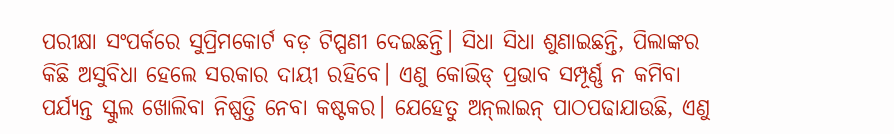ପରୀକ୍ଷା ସଂପର୍କରେ ସୁପ୍ରିମକୋର୍ଟ ବଡ଼ ଟିପ୍ପଣୀ ଦେଇଛନ୍ତି। ସିଧା ସିଧା ଶୁଣାଇଛନ୍ତି, ପିଲାଙ୍କର କିଛି ଅସୁବିଧା ହେଲେ ସରକାର ଦାୟୀ ରହିବେ। ଏଣୁ କୋଭିଡ୍ ପ୍ରଭାବ ସମ୍ପୂର୍ଣ୍ଣ ନ କମିବା ପର୍ଯ୍ୟନ୍ତ ସ୍କୁଲ ଖୋଲିବା ନିଷ୍ପତ୍ତି ନେବା କଷ୍ଟକର। ଯେହେତୁ ଅନ୍‌ଲାଇନ୍ ପାଠପଢାଯାଉଛି, ଏଣୁ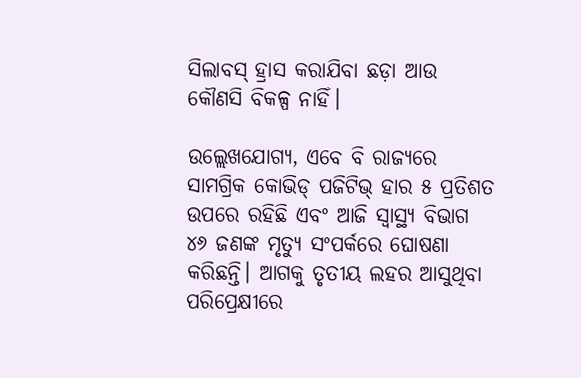ସିଲାବସ୍ ହ୍ରାସ କରାଯିବା ଛଡ଼ା ଆଉ କୌଣସି ବିକଳ୍ପ ନାହିଁ।

ଉଲ୍ଲେଖଯୋଗ୍ୟ, ଏବେ ବି ରାଜ୍ୟରେ ସାମଗ୍ରିକ କୋଭିଡ୍ ପଜିଟିଭ୍ ହାର ୫ ପ୍ରତିଶତ ଉପରେ ରହିଛି ଏବଂ ଆଜି ସ୍ବାସ୍ଥ୍ୟ ବିଭାଗ ୪୬ ଜଣଙ୍କ ମୃତ୍ୟୁ ସଂପର୍କରେ ଘୋଷଣା କରିଛନ୍ତି। ଆଗକୁ ତୃତୀୟ ଲହର ଆସୁଥିବା ପରିପ୍ରେକ୍ଷୀରେ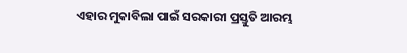ଏହାର ମୁକାବିଲା ପାଇଁ ସରକାରୀ ପ୍ରସ୍ତୁତି ଆରମ୍ଭ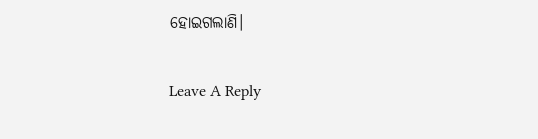ହୋଇଗଲାଣି।

Leave A Reply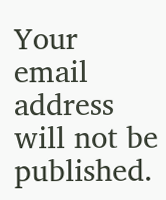Your email address will not be published.